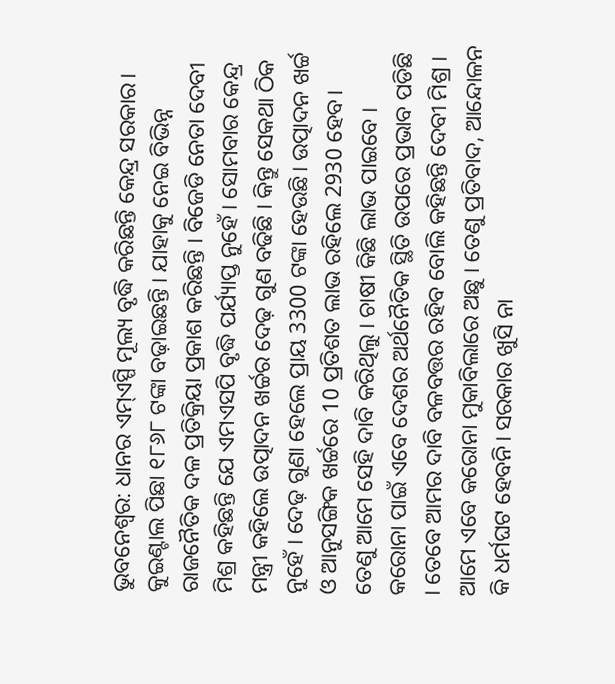ଭୁବନେଶ୍ବର: ଧାନର ଏମ୍ଏସ୍ପି ମୂଲ୍ୟ ବୃଦ୍ଧି କରିଛନ୍ତି କେନ୍ଦ୍ର ସରକାର। କୁଇଣ୍ଟାଲ ପିଛା ୧୮୬୮ ଟଙ୍କା ବଢ଼ାଇଛନ୍ତି । ଯାହାକୁ ନେଇ ବିଭିନ୍ନ ରାଜନୈତିକ ଦଳ ପ୍ରତିକ୍ରିୟା ପ୍ରକାଶ କରିଛନ୍ତି । ବିଜେଡି ନେତା ଦେବୀ ମିଶ୍ର କହିଛନ୍ତି ଯେ ଏମଏସପି ବୃଦ୍ଧି ପର୍ଯ୍ୟାପ୍ତ ନୁହେଁ । ସୋମବାର କେନ୍ଦ୍ର ମନ୍ତ୍ରୀ କହିଲେ ଉତ୍ପାଦନ ଖର୍ଚ୍ଚର ଦେଢ଼ ଗୁଣ ବଢିଛି । କିନ୍ତୁ ସେକଥା ଠିକ ନୁହେଁ । ଦେଢ଼ ଗୁଣା ହେଲେ ପ୍ରାୟ 3300 ଟଙ୍କା ହେଉଛି। ଉତ୍ପାଦନ ଖର୍ଚ୍ଚ ଓ ଆନୁସଙ୍ଗିକ ଖର୍ଚ୍ଚରେ 10 ପ୍ରତିଶତ ଲାଭ ରହିଲେ 2930 ହେବ। ତେଣୁ ଆମେ ସେହି ଦାବି କରିଥିଲୁ । ଚାଷୀ କିଛି ଲାଭ ପାଇବେ । କରୋନା ପାଇଁ ଏବେ ଦେଶର ଅର୍ଥନୈତିକ ସ୍ଥିତି ଉପରେ ପ୍ରଭାବ ପଡିଛି । ତେବେ ଆମର ଦାବି ବଳବତ୍ତର ରହିବ ବୋଲି କହିଛନ୍ତି ଦେବୀ ମିଶ୍ର ।
ଆମେ ଏବେ କରୋନା ମୁକାବିଲାରେ ଅଛୁ । ତେଣୁ ପ୍ରତିବାଦ, ଆନ୍ଦୋଳନ କି ଧର୍ମଘଟ ହେବନି। ସରକାର ଖୁସି ନା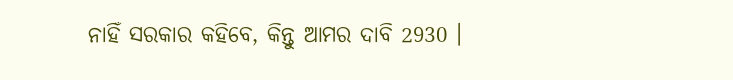ନାହିଁ ସରକାର କହିବେ, କିନ୍ତୁ ଆମର ଦାବି 2930 ।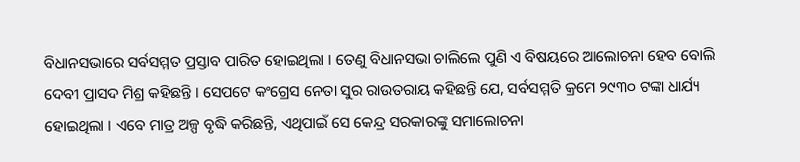ବିଧାନସଭାରେ ସର୍ବସମ୍ମତ ପ୍ରସ୍ତାବ ପାରିତ ହୋଇଥିଲା । ତେଣୁ ବିଧାନସଭା ଚାଲିଲେ ପୁଣି ଏ ବିଷୟରେ ଆଲୋଚନା ହେବ ବୋଲି ଦେବୀ ପ୍ରାସଦ ମିଶ୍ର କହିଛନ୍ତି । ସେପଟେ କଂଗ୍ରେସ ନେତା ସୁର ରାଉତରାୟ କହିଛନ୍ତି ଯେ, ସର୍ବସମ୍ମତି କ୍ରମେ ୨୯୩୦ ଟଙ୍କା ଧାର୍ଯ୍ୟ ହୋଇଥିଲା । ଏବେ ମାତ୍ର ଅଳ୍ପ ବୃଦ୍ଧି କରିଛନ୍ତି, ଏଥିପାଇଁ ସେ କେନ୍ଦ୍ର ସରକାରଙ୍କୁ ସମାଲୋଚନା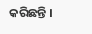କରିଛନ୍ତି ।